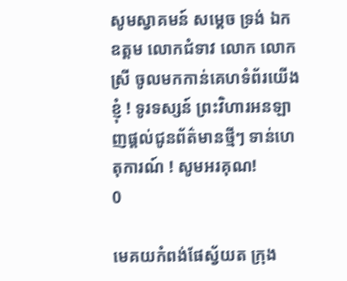សូមស្វាគមន៍ សម្តេច ទ្រង់ ឯកឧត្តម លោកជំទាវ លោក លោកស្រី ចូលមកកាន់គេហទំព័រយើងខ្ញុំ ! ទូរទស្សន៍ ព្រះវិហារអនឡាញផ្តល់ជូនព័ត៌មានថ្មីៗ ទាន់ហេតុការណ៍ ! សូមអរគុណ!
0

មេគយកំពង់ផែស្វ័យត ក្រុង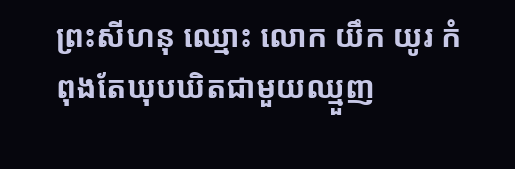ព្រះសីហនុ ឈ្មោះ លោក យឹក យូរ កំពុងតែឃុបឃិតជាមួយឈ្មួញ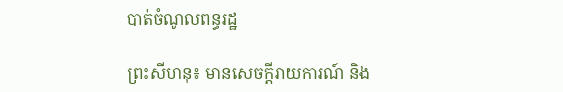បាត់ចំណូលពន្ធរដ្ឋ

ព្រះសីហនុ៖ មានសេចក្តីរាយការណ៍ និង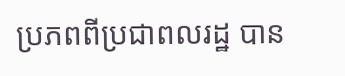ប្រភពពីប្រជាពលរដ្ឋ បាន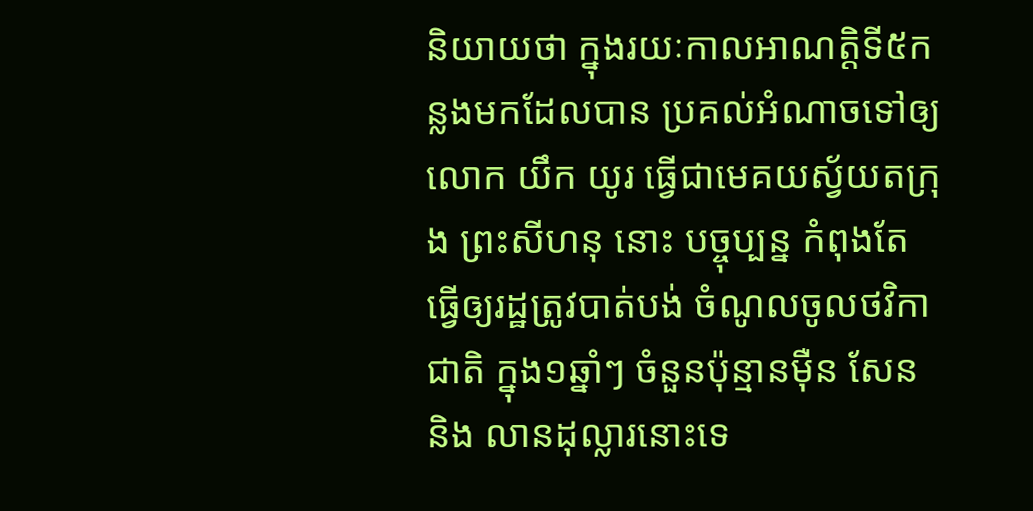និយាយថា ក្នុងរយៈកាលអាណត្ដិទី៥កន្លងមកដែលបាន ប្រគល់អំណាចទៅឲ្យ លោក យឹក យូរ ធ្វើជាមេគយស្វ័យតក្រុង ព្រះសីហនុ នោះ បច្ចុប្បន្ន កំពុងតែធ្វើឲ្យរដ្ឋត្រូវបាត់បង់ ចំណូលចូលថវិកាជាតិ ក្នុង១ឆ្នាំៗ ចំនួនប៉ុន្មានម៉ឺន សែន និង លានដុល្លារនោះទេ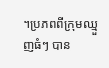។ប្រភពពីក្រុមឈ្មួញធំៗ បាន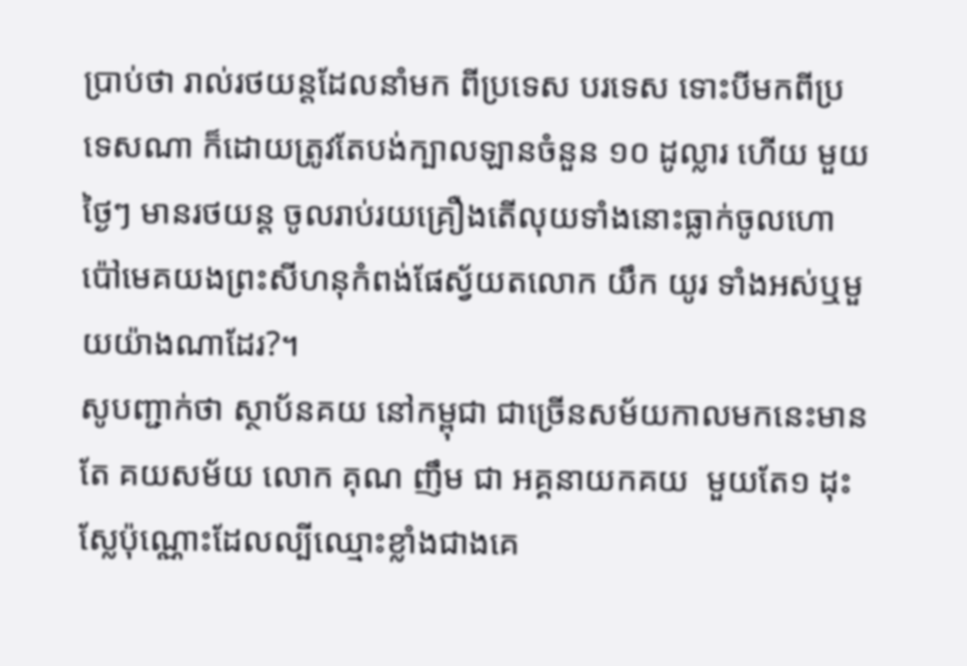ប្រាប់ថា រាល់រថយន្តដែលនាំមក ពីប្រទេស បរទេស ទោះបីមកពីប្រទេសណា ក៏ដោយត្រូវតែបង់ក្បាលឡានចំនួន ១០ ដូល្លារ ហើយ មួយថ្ងៃៗ មានរថយន្ត ចូលរាប់រយគ្រឿងតើលុយទាំងនោះធ្លាក់ចូលហោប៉ៅមេគយងព្រះសីហនុកំពង់ផែស្វ័យតលោក យឹក យូរ ទាំងអស់ឬមួយយ៉ាងណាដែរ?។
សូបញ្ជាក់ថា ស្ថាប័នគយ នៅកម្ពុជា ជាច្រើនសម័យកាលមកនេះមានតែ គយសម័យ លោក គុណ ញឹម ជា អគ្គនាយកគយ  មួយតែ១ ដុះស្លែប៉ុណ្ណោះដែលល្បីឈ្មោះខ្លាំងជាងគេ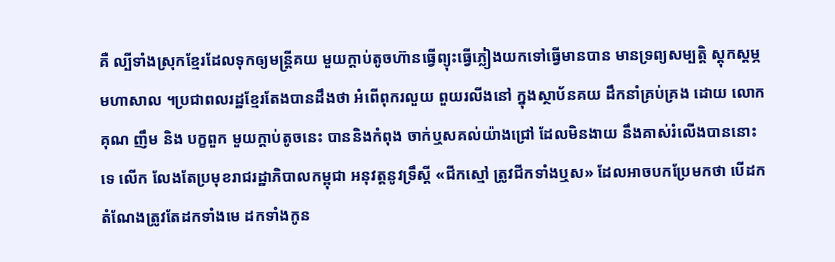គឺ ល្បីទាំងស្រុកខ្មែរដែលទុកឲ្យមន្ត្រីគយ មួយក្ដាប់តូចហ៊ានធ្វើព្យុះធ្វើភ្លៀងយកទៅធ្វើមានបាន មានទ្រព្យសម្បត្តិ ស្ដុកស្ដម្ភ មហាសាល ។ប្រជាពលរដ្ឋខ្មែរតែងបានដឹងថា អំពើពុករលួយ ពួយរលីងនៅ ក្នុងស្ថាប័នគយ ដឹកនាំគ្រប់គ្រង ដោយ លោក គុណ ញឹម និង បក្ខពួក មួយក្ដាប់តូចនេះ បាននិងកំពុង ចាក់ឬសគល់យ៉ាងជ្រៅ ដែលមិនងាយ នឹងគាស់រំលើងបាននោះទេ លើក លែងតែប្រមុខរាជរដ្ឋាភិបាលកម្ពុជា អនុវត្តនូវទ្រឹស្ដី «ជីកស្មៅ ត្រូវជីកទាំងឬស» ដែលអាចបកប្រែមកថា បើដកតំណែងត្រូវតែដកទាំងមេ ដកទាំងកូន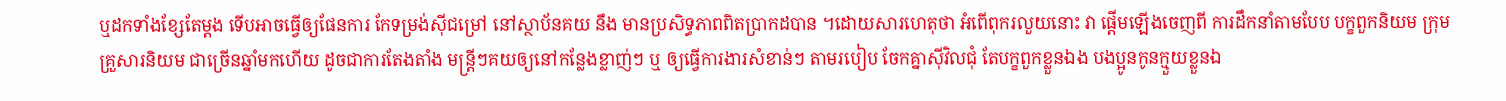ឬដកទាំងខ្សែតែម្ដង ទើបអាចធ្វើឲ្យផែនការ កែទម្រង់ស៊ីជម្រៅ នៅស្ថាប័នគយ នឹង មានប្រសិទ្ធភាពពិតប្រាកដបាន ។ដោយសារហេតុថា អំពើពុករលួយនោះ វា ផ្ដើមឡើងចេញពី ការដឹកនាំតាមបែប បក្ខពួកនិយម ក្រុមគ្រួសារនិយម ជាច្រើនឆ្នាំមកហើយ ដូចជាការតែងតាំង មន្ត្រីៗគយឲ្យនៅកន្លែងខ្លាញ់ៗ ឬ ឲ្យធ្វើការងារសំខាន់ៗ តាមរបៀប ចែកគ្នាស៊ីវិលជុំ តែបក្ខពួកខ្លួនឯង បងប្អូនកូនក្មួយខ្លួនឯ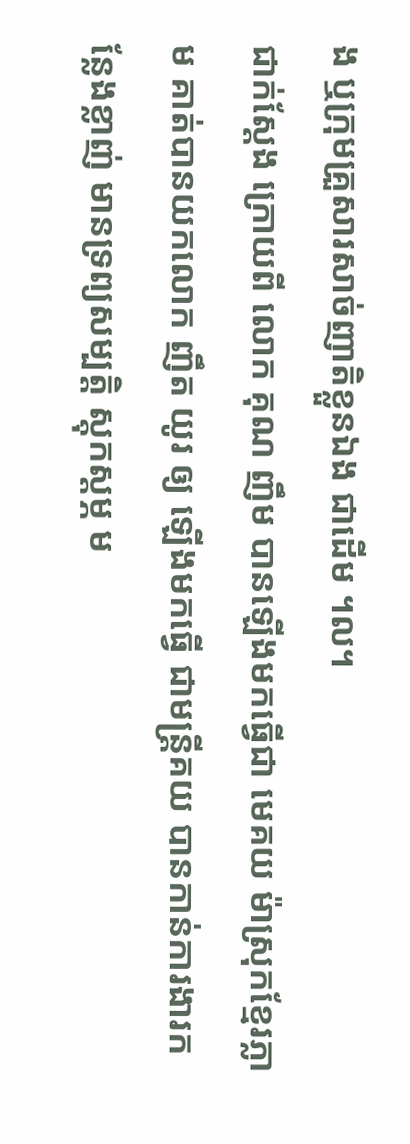ង ឬក្រុមគ្រួសារសាច់ញាតិខ្លួនឯង ជាដើម ។ល។
ជាក់ស្ដែង ក្រោយពី លោក គុណ ញឹម បានឡើងមកធ្វើជា មេគយ ម៉ាស្រុកខ្មែរភ្លាម គាត់បានយកលោក ញឹត យូរ ឲ្យ ឡើងមកធ្វើ ជាមន្ត្រីគយ បានកាន់ការងារកន្លែងខ្លាញ់ មានទ្រព្យសម្បត្តិ ស្ដុកស្ដម្ភ ម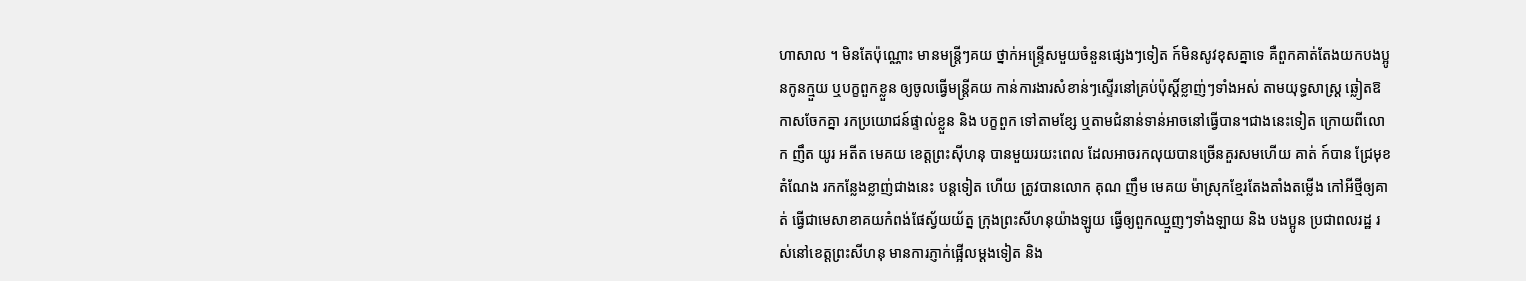ហាសាល ។ មិនតែប៉ុណ្ណោះ មានមន្ត្រីៗគយ ថ្នាក់អន្ទ្រើសមួយចំនួនផ្សេងៗទៀត ក៍មិនសូវខុសគ្នាទេ គឺពួកគាត់តែងយកបងប្អូនកូនក្មួយ ឬបក្ខពួកខ្លួន ឲ្យចូលធ្វើមន្ត្រីគយ កាន់ការងារសំខាន់ៗស្ទើរនៅគ្រប់ប៉ុស្តិ៍ខ្លាញ់ៗទាំងអស់ តាមយុទ្ធសាស្ត្រ ឆ្លៀតឱកាសចែកគ្នា រកប្រយោជន៍ផ្ទាល់ខ្លួន និង បក្ខពួក ទៅតាមខ្សែ ឬតាមជំនាន់ទាន់អាចនៅធ្វើបាន។ជាងនេះទៀត ក្រោយពីលោក ញឹត យូរ អតីត មេគយ ខេត្តព្រះស៊ីហនុ បានមួយរយះពេល ដែលអាចរកលុយបានច្រើនគួរសមហើយ គាត់ ក៍បាន ជ្រែមុខ តំណែង រកកន្លែងខ្លាញ់ជាងនេះ បន្តទៀត ហើយ ត្រូវបានលោក គុណ ញឹម មេគយ ម៉ាស្រុកខ្មែរតែងតាំងតម្លើង កៅអីថ្មីឲ្យគាត់ ធ្វើជាមេសាខាគយកំពង់ផែស្វ័យយ័ត្ន ក្រុងព្រះសីហនុយ៉ាងឡូយ ធ្វើឲ្យពួកឈ្មួញៗទាំងឡាយ និង បងប្អូន ប្រជាពលរដ្ឋ រស់នៅខេត្តព្រះសីហនុ មានការភ្ញាក់ផ្អើលម្ដងទៀត និង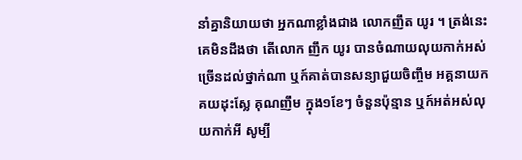នាំគ្នានិយាយថា អ្នកណាខ្លាំងជាង លោកញឹត យូរ ។ ត្រង់នេះគេមិនដឹងថា តើលោក ញឹក យូរ បានចំណាយលុយកាក់អស់ច្រើនដល់ថ្នាក់ណា ឬក៍គាត់បានសន្យាជួយចិញ្ចឹម អគ្គនាយកគយដុះស្លែ គុណញឹម ក្នុង១ខែៗ ចំនួនប៉ុន្មាន ឬក៍អត់អស់លុយកាក់អី សូម្បី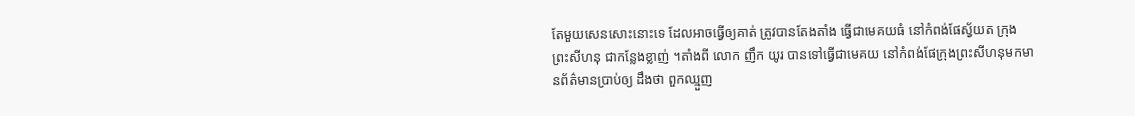តែមួយសេនសោះនោះទេ ដែលអាចធ្វើឲ្យគាត់ ត្រូវបានតែងតាំង ធ្វើជាមេគយធំ នៅកំពង់ផែស្វ័យត ក្រុងព្រះសីហនុ ជាកន្លែងខ្លាញ់ ។តាំងពី លោក ញឹក យូរ បានទៅធ្វើជាមេគយ នៅកំពង់ផែក្រុងព្រះសីហនុមកមានព័ត៌មានប្រាប់ឲ្យ ដឹងថា ពួកឈ្មួញ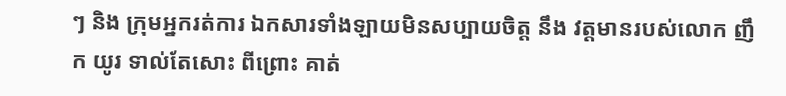ៗ និង ក្រុមអ្នករត់ការ ឯកសារទាំងឡាយមិនសប្បាយចិត្ត នឹង វត្តមានរបស់លោក ញឹក យូរ ទាល់តែសោះ ពីព្រោះ គាត់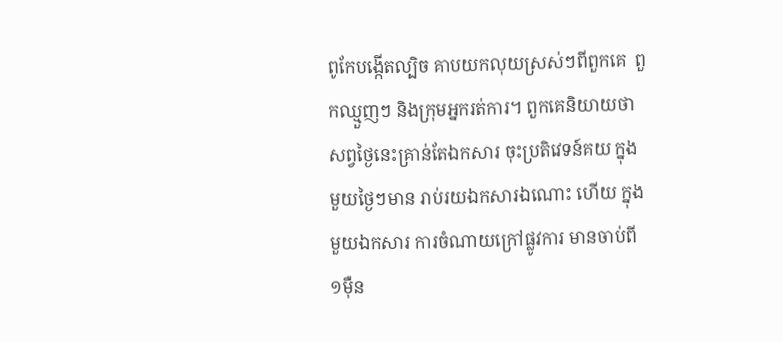ពូកែបង្កើតល្បិច គាបយកលុយស្រស់ៗពីពួកគេ  ពួកឈ្មួញៗ និងក្រុមអ្នករត់ការ។ ពួកគេនិយាយថា សព្វថ្ងៃនេះគ្រាន់តែឯកសារ ចុះប្រតិវេទន៍គយ ក្នុងមួយថ្ងៃៗមាន រាប់រយឯកសារឯណោះ ហើយ ក្នុងមួយឯកសារ ការចំណាយក្រៅផ្លូវការ មានចាប់ពី ១ម៉ឺន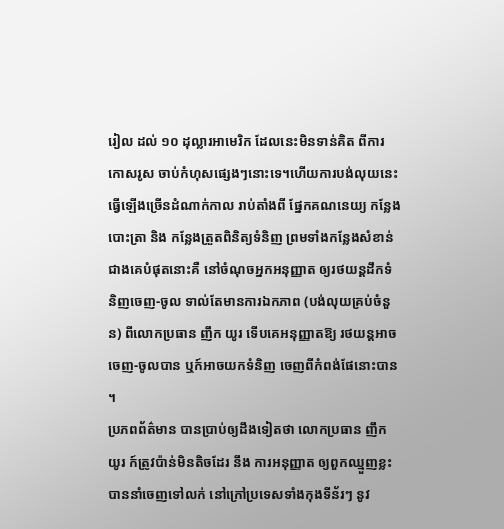រៀល ដល់ ១០ ដុល្លារអាមេរិក ដែលនេះមិនទាន់គិត ពីការកោសរូស ចាប់កំហុសផ្សេងៗនោះទេ។ហើយការបង់លុយនេះធ្វើឡើងច្រើនដំណាក់កាល រាប់តាំងពី ផ្នែកគណនេយ្យ កន្លែងបោះត្រា និង កន្លែងត្រួតពិនិត្យទំនិញ ព្រមទាំងកន្លែងសំខាន់ ជាងគេបំផុតនោះគឺ នៅចំណុចអ្នកអនុញ្ញាត ឲ្យរថយន្ដដឹកទំនិញចេញ-ចូល ទាល់តែមានការឯកភាព (បង់លុយគ្រប់ចំនួន) ពីលោកប្រធាន ញឹក យូរ ទើបគេអនុញ្ញាតឱ្យ រថយន្ដអាចចេញ-ចូលបាន ឬក៍អាចយកទំនិញ ចេញពីកំពង់ផែនោះបាន ។
ប្រភពព័ត៌មាន បានប្រាប់ឲ្យដឹងទៀតថា លោកប្រធាន ញឹក យូរ ក៍ត្រូវប៉ាន់មិនតិចដែរ នឹង ការអនុញ្ញាត ឲ្យពួកឈ្មួញខ្លះ បាននាំចេញទៅលក់ នៅក្រៅប្រទេសទាំងកុងទីន័រៗ នូវ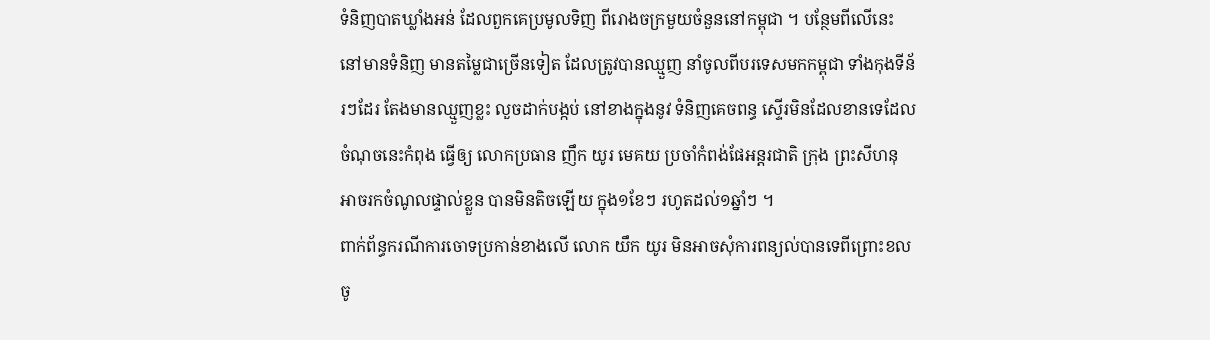ទំនិញបាតឃ្លាំងអន់ ដែលពួកគេប្រមូលទិញ ពីរោងចក្រមួយចំនួននៅកម្ពុជា ។ បន្ថែមពីលើនេះ នៅមានទំនិញ មានតម្លៃជាច្រើនទៀត ដែលត្រូវបានឈ្មួញ នាំចូលពីបរទេសមកកម្ពុជា ទាំងកុងទីន័រៗដែរ តែងមានឈ្មួញខ្លះ លួចដាក់បង្កប់ នៅខាងក្នុងនូវ ទំនិញគេចពន្ធ ស្ទើរមិនដែលខានទេដែលចំណុចនេះកំពុង ធ្វើឲ្យ លោកប្រធាន ញឹក យូរ មេគយ ប្រចាំកំពង់ផែអន្ដរជាតិ ក្រុង ព្រះសីហនុ អាចរកចំណូលផ្ទាល់ខ្លួន បានមិនតិចឡើយ ក្នុង១ខែៗ រហូតដល់១ឆ្នាំៗ ។
ពាក់ព័ន្ធករណីការចោទប្រកាន់ខាងលើ លោក យឹក យូរ មិនអាចសុំការពន្យល់បានទេពីព្រោះខលចូ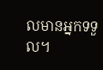លមានអ្នកទទួល។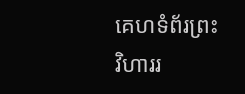គេហទំព័រព្រះវិហាររ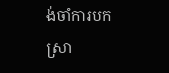ង់ចាំការបកស្រា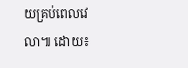យគ្រប់ពេលវេលា៕ ដោយ៖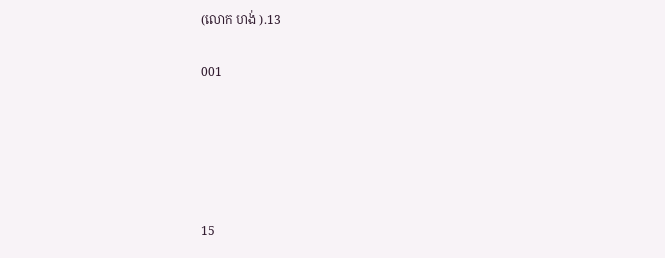(លោក ហង់ ).13

001





15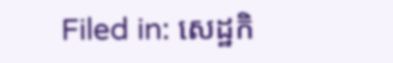Filed in: សេដ្ឋកិ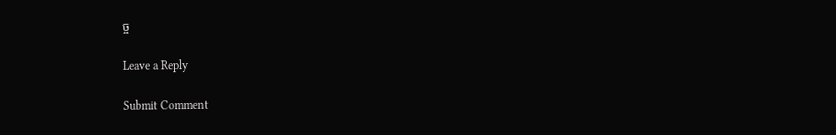ច្ច

Leave a Reply

Submit Comment